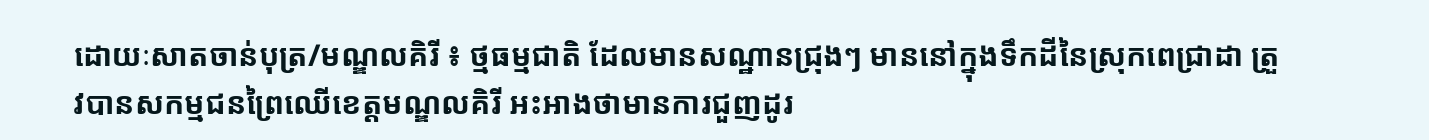ដោយៈសាតចាន់បុត្រ/មណ្ឌលគិរី ៖ ថ្មធម្មជាតិ ដែលមានសណ្ឋានជ្រុងៗ មាននៅក្នុងទឹកដីនៃស្រុកពេជ្រាដា ត្រួវបានសកម្មជនព្រៃឈើខេត្តមណ្ឌលគិរី អះអាងថាមានការជួញដូរ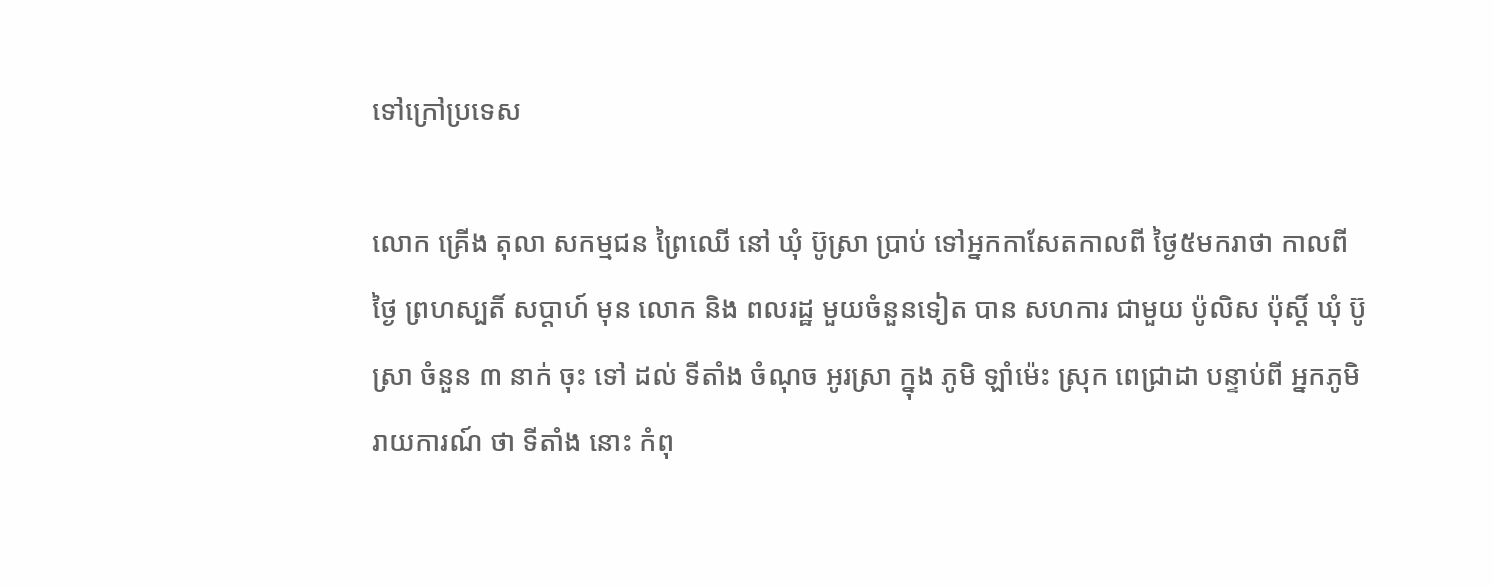ទៅក្រៅប្រទេស

លោក គ្រើង តុលា សកម្មជន ព្រៃឈើ នៅ ឃុំ ប៊ូស្រា ប្រាប់ ទៅអ្នកកាសែតកាលពី ថ្ងៃ៥មករាថា កាលពី ថ្ងៃ ព្រហស្បតិ៍ សប្ដាហ៍ មុន លោក និង ពលរដ្ឋ មួយចំនួនទៀត បាន សហការ ជាមួយ ប៉ូលិស ប៉ុស្ដិ៍ ឃុំ ប៊ូស្រា ចំនួន ៣ នាក់ ចុះ ទៅ ដល់ ទីតាំង ចំណុច អូរស្រា ក្នុង ភូមិ ឡាំម៉េះ ស្រុក ពេជ្រាដា បន្ទាប់ពី អ្នកភូមិ រាយការណ៍ ថា ទីតាំង នោះ កំពុ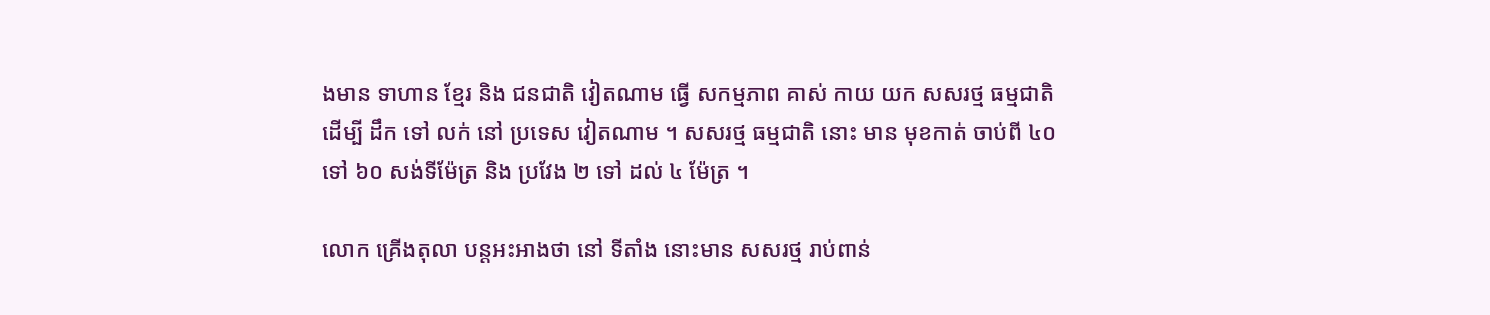ងមាន ទាហាន ខ្មែរ និង ជនជាតិ វៀតណាម ធ្វើ សកម្មភាព គាស់ កាយ យក សសរថ្ម ធម្មជាតិ ដើម្បី ដឹក ទៅ លក់ នៅ ប្រទេស វៀតណាម ។ សសរថ្ម ធម្មជាតិ នោះ មាន មុខកាត់ ចាប់ពី ៤០ ទៅ ៦០ សង់ទីម៉ែត្រ និង ប្រវែង ២ ទៅ ដល់ ៤ ម៉ែត្រ ។

លោក គ្រើងតុលា បន្តអះអាងថា នៅ ទីតាំង នោះមាន សសរថ្ម រាប់ពាន់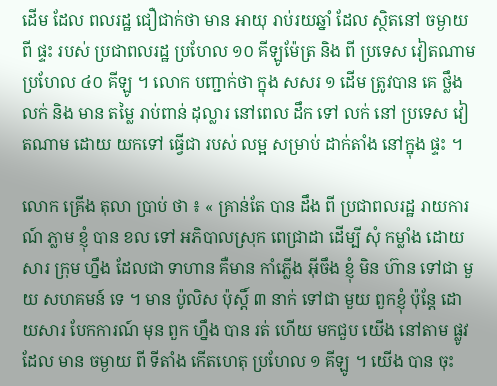ដើម ដែល ពលរដ្ឋ ជឿជាក់ថា មាន អាយុ រាប់រយឆ្នាំ ដែល ស្ថិតនៅ ចម្ងាយ ពី ផ្ទះ របស់ ប្រជាពលរដ្ឋ ប្រហែល ១០ គីឡូម៉ែត្រ និង ពី ប្រទេស វៀតណាម ប្រហែល ៤០ គីឡូ ។ លោក បញ្ជាក់ថា ក្នុង សសរ ១ ដើម ត្រូវបាន គេ ថ្លឹង លក់ និង មាន តម្លៃ រាប់ពាន់ ដុល្លារ នៅពេល ដឹក ទៅ លក់ នៅ ប្រទេស វៀតណាម ដោយ យកទៅ ធ្វើជា របស់ លម្អ សម្រាប់ ដាក់តាំង នៅក្នុង ផ្ទះ ។

លោក គ្រើង តុលា ប្រាប់ ថា ៖ « គ្រាន់តែ បាន ដឹង ពី ប្រជាពលរដ្ឋ រាយការណ៍ ភ្លាម ខ្ញុំ បាន ខល ទៅ អភិបាលស្រុក ពេជ្រាដា ដើម្បី សុំ កម្លាំង ដោយសារ ក្រុម ហ្នឹង ដែលជា ទាហាន គឺមាន កាំភ្លើង អ៊ីចឹង ខ្ញុំ មិន ហ៊ាន ទៅជា មួយ សហគមន៍ ទេ ។ មាន ប៉ូលិស ប៉ុស្ដិ៍ ៣ នាក់ ទៅជា មួយ ពួកខ្ញុំ ប៉ុន្តែ ដោយសារ បែកការណ៍ មុន ពួក ហ្នឹង បាន រត់ ហើយ មកជួប យើង នៅតាម ផ្លូវ ដែល មាន ចម្ងាយ ពី ទីតាំង កើតហេតុ ប្រហែល ១ គីឡូ ។ យើង បាន ចុះ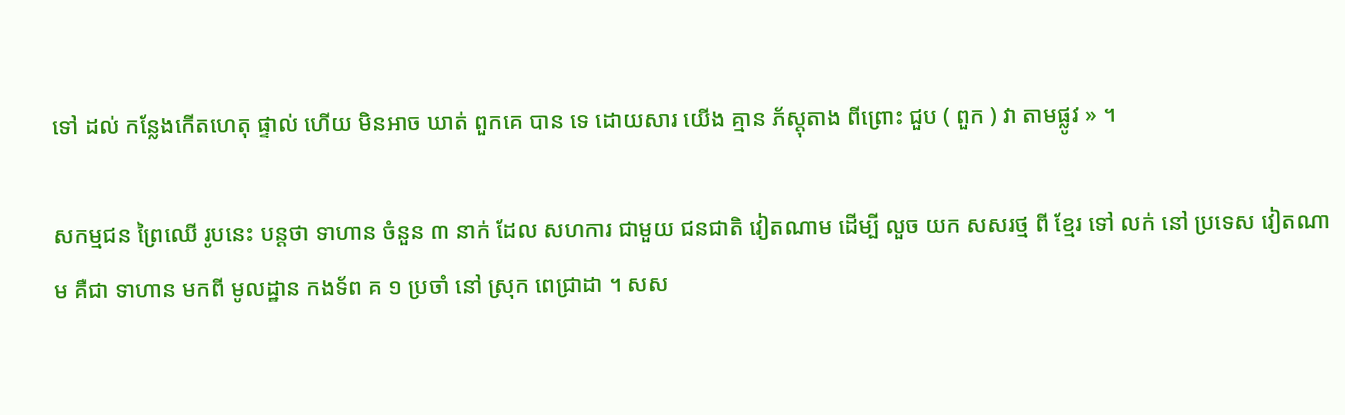ទៅ ដល់ កន្លែងកើតហេតុ ផ្ទាល់ ហើយ មិនអាច ឃាត់ ពួកគេ បាន ទេ ដោយសារ យើង គ្មាន ភ័ស្ដុតាង ពីព្រោះ ជួប ( ពួក ) វា តាមផ្លូវ » ។

សកម្មជន ព្រៃឈើ រូបនេះ បន្តថា ទាហាន ចំនួន ៣ នាក់ ដែល សហការ ជាមួយ ជនជាតិ វៀតណាម ដើម្បី លួច យក សសរថ្ម ពី ខ្មែរ ទៅ លក់ នៅ ប្រទេស វៀតណាម គឺជា ទាហាន មកពី មូលដ្ឋាន កងទ័ព គ ១ ប្រចាំ នៅ ស្រុក ពេជ្រាដា ។ សស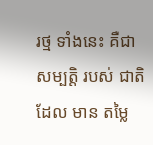រថ្ម ទាំងនេះ គឺជា សម្បត្តិ របស់ ជាតិ ដែល មាន តម្លៃ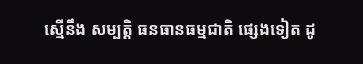ស្មើនឹង សម្បត្តិ ធនធានធម្មជាតិ ផ្សេងទៀត ដូ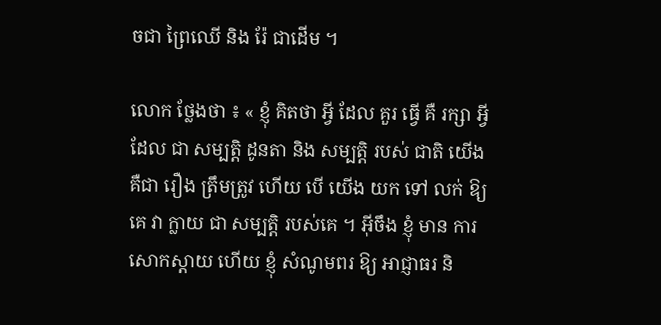ចជា ព្រៃឈើ និង រ៉ែ ជាដើម ។

លោក ថ្លែងថា ៖ « ខ្ញុំ គិតថា អ្វី ដែល គួរ ធ្វើ គឺ រក្សា អ្វី ដែល ជា សម្បត្តិ ដូនតា និង សម្បត្តិ របស់ ជាតិ យើង គឺជា រឿង ត្រឹមត្រូវ ហើយ បើ យើង យក ទៅ លក់ ឱ្យគេ វា ក្លាយ ជា សម្បត្តិ របស់គេ ។ អ៊ីចឹង ខ្ញុំ មាន ការសោកស្ដាយ ហើយ ខ្ញុំ សំណូមពរ ឱ្យ អាជ្ញាធរ និ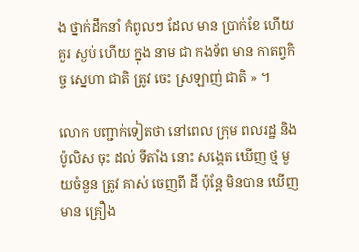ង ថ្នាក់ដឹកនាំ កំពូលៗ ដែល មាន ប្រាក់ខែ ហើយ គួរ ស្ងប់ ហើយ ក្នុង នាម ជា កងទ័ព មាន កាតព្វកិច្ច ស្នេហា ជាតិ ត្រូវ ចេះ ស្រឡាញ់ ជាតិ » ។

លោក បញ្ជាក់ទៀតថា នៅពេល ក្រុម ពលរដ្ឋ និង ប៉ូលិស ចុះ ដល់ ទីតាំង នោះ សង្កេត ឃើញ ថ្ម មួយចំនួន ត្រូវ គាស់ ចេញពី ដី ប៉ុន្តែ មិនបាន ឃើញ មាន គ្រឿង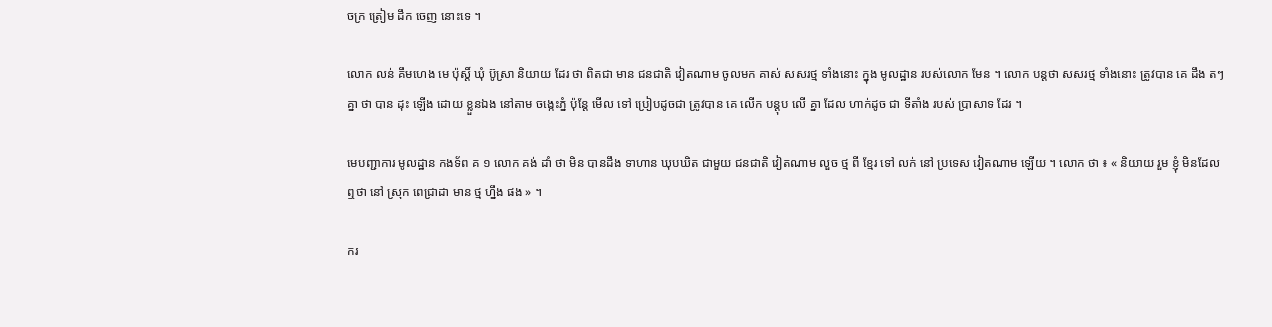ចក្រ ត្រៀម ដឹក ចេញ នោះទេ ។

លោក លន់ គឹមហេង មេ ប៉ុស្ដិ៍ ឃុំ ប៊ូស្រា និយាយ ដែរ ថា ពិតជា មាន ជនជាតិ វៀតណាម ចូលមក គាស់ សសរថ្ម ទាំងនោះ ក្នុង មូលដ្ឋាន របស់លោក មែន ។ លោក បន្តថា សសរថ្ម ទាំងនោះ ត្រូវបាន គេ ដឹង តៗ គ្នា ថា បាន ដុះ ឡើង ដោយ ខ្លួនឯង នៅតាម ចង្កេះភ្នំ ប៉ុន្តែ មើល ទៅ ប្រៀបដូចជា ត្រូវបាន គេ លើក បន្តុប លើ គ្នា ដែល ហាក់ដូច ជា ទីតាំង របស់ ប្រាសាទ ដែរ ។

មេបញ្ជាការ មូលដ្ឋាន កងទ័ព គ ១ លោក គង់ ដាំ ថា មិន បានដឹង ទាហាន ឃុបឃិត ជាមួយ ជនជាតិ វៀតណាម លួច ថ្ម ពី ខ្មែរ ទៅ លក់ នៅ ប្រទេស វៀតណាម ឡើយ ។ លោក ថា ៖ « និយាយ រួម ខ្ញុំ មិនដែល ឮថា នៅ ស្រុក ពេជ្រាដា មាន ថ្ម ហ្នឹង ផង » ។

ករ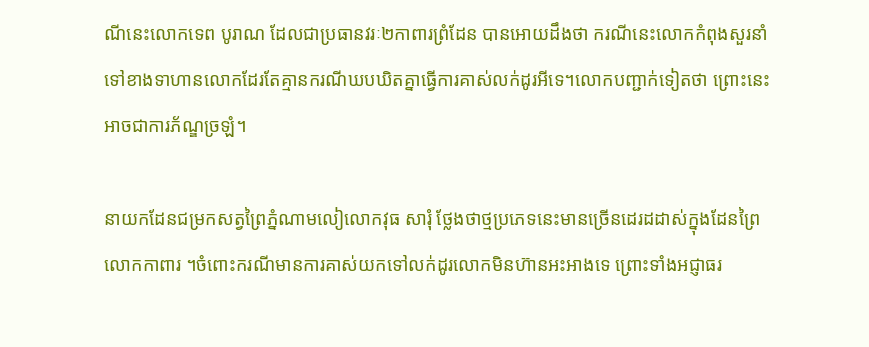ណីនេះលោកទេព បូរាណ ដែលជាប្រធានវរៈ២កាពារព្រំដែន បានអោយដឹងថា ករណីនេះលោកកំពុងសួរនាំទៅខាងទាហានលោកដែរតែគ្មានករណីឃបឃិតគ្នាធ្វើការគាស់លក់ដូរអីទេ។លោកបញ្ជាក់ទៀតថា ព្រោះនេះអាចជាការភ័ណ្ឌច្រឡំ។

នាយកដែនជម្រកសត្វព្រៃភ្នំណាមលៀលោកវុធ សារុំ ថ្លែងថាថ្មប្រភេទនេះមានច្រើនដេរដដាស់ក្នុងដែនព្រៃលោកកាពារ ។ចំពោះករណីមានការគាស់យកទៅលក់ដូរលោកមិនហ៊ានអះអាងទេ ព្រោះទាំងអជ្ញាធរ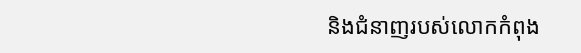និងជំនាញរបស់លោកកំពុង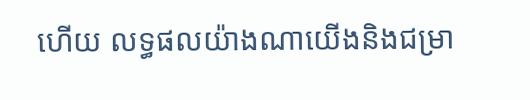ហើយ លទ្ធផលយ៉ាងណាយើងនិងជម្រា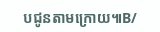បជូនតាមក្រោយ៕B/